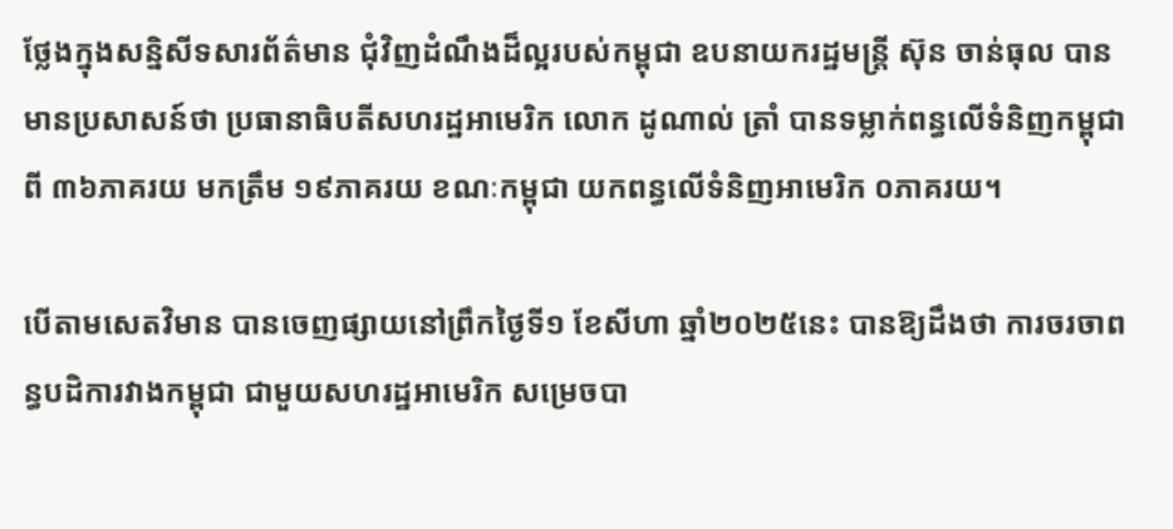ថ្លែងក្នុងសន្និសីទសារព័ត៌មាន ជុំវិញដំណឹងដ៏ល្អរបស់កម្ពុជា ឧបនាយករដ្ឋមន្រ្តី ស៊ុន ចាន់ធុល បានមានប្រសាសន៍ថា ប្រធានាធិបតីសហរដ្ឋអាមេរិក លោក ដូណាល់ ត្រាំ បានទម្លាក់ពន្ធលើទំនិញកម្ពុជាពី ៣៦ភាគរយ មកត្រឹម ១៩ភាគរយ ខណៈកម្ពុជា យកពន្ធលើទំនិញអាមេរិក ០ភាគរយ។

បើតាមសេតវិមាន បានចេញផ្សាយនៅព្រឹកថ្ងៃទី១ ខែសីហា ឆ្នាំ២០២៥នេះ បានឱ្យដឹងថា ការចរចាពន្ធបដិការវាងកម្ពុជា ជាមួយសហរដ្ឋអាមេរិក សម្រេចបា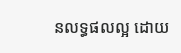នលទ្ធផលល្អ ដោយ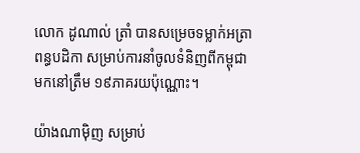លោក ដូណាល់ ត្រាំ បានសម្រេចទម្លាក់អត្រាពន្ធបដិកា សម្រាប់ការនាំចូលទំនិញពីកម្ពុជាមកនៅត្រឹម ១៩ភាគរយប៉ុណ្ណោះ។

យ៉ាងណាម៉ិញ សម្រាប់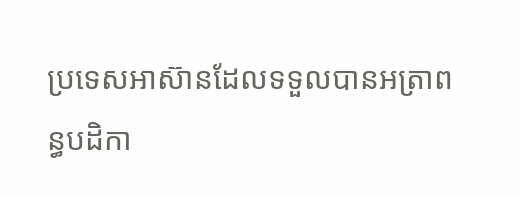ប្រទេសអាស៊ានដែលទទួលបានអត្រាពន្ធបដិកា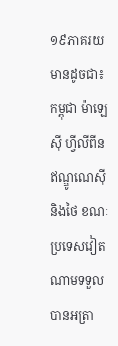១៩ភាគរយមានដូចជា៖ កម្ពុជា ម៉ាឡេស៊ី ហ្វីលីពីន ឥណ្ឌូណេស៊ី និងថៃ ខណៈប្រទេសវៀតណាមទទួលបានអត្រា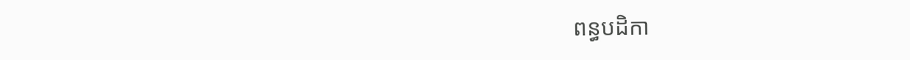ពន្ធបដិកា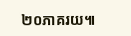២០ភាគរយ៕